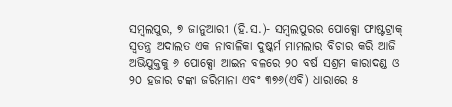ସମ୍ବଲପୁର, ୭ ଜାନୁଆରୀ (ହି.ସ.)- ସମ୍ବଲପୁରର ପୋକ୍ସୋ ଫାଷ୍ଟଟ୍ରାକ୍ ସ୍ୱତନ୍ତ୍ର ଅଦାଲତ ଏକ ନାବାଳିକା ଦୁଷ୍କର୍ମ ମାମଲାର ବିଚାର କରି ଆଜି ଅଭିଯୁକ୍ତକୁ ୬ ପୋକ୍ସୋ ଆଇନ ବଳରେ ୨୦ ବର୍ଷ ସଶ୍ରମ କାରାଦଣ୍ଡ ଓ ୨୦ ହଜାର ଟଙ୍କା ଜରିମାନା ଏବଂ ୩୭୬(ଏବି) ଧାରାରେ ୫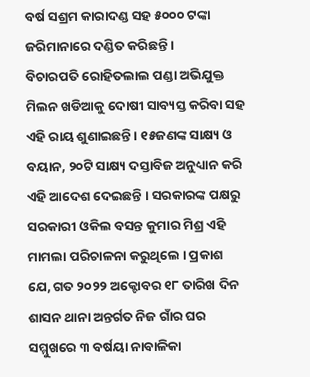ବର୍ଷ ସଶ୍ରମ କାରାଦଣ୍ଡ ସହ ୫୦୦୦ ଟଙ୍କା ଜରିମାନାରେ ଦଣ୍ଡିତ କରିଛନ୍ତି ।
ବିଚାରପତି ରୋହିତଲାଲ ପଣ୍ଡା ଅଭିଯୁକ୍ତ ମିଲନ ଖଡିଆକୁ ଦୋଷୀ ସାବ୍ୟସ୍ତ କରିବା ସହ ଏହି ରାୟ ଶୁଣାଇଛନ୍ତି । ୧୫ଜଣଙ୍କ ସାକ୍ଷ୍ୟ ଓ ବୟାନ, ୨୦ଟି ସାକ୍ଷ୍ୟ ଦସ୍ତାବିଜ ଅନୁଧ୍ୟାନ କରି ଏହି ଆଦେଶ ଦେଇଛନ୍ତି । ସରକାରଙ୍କ ପକ୍ଷରୁ ସରକାରୀ ଓକିଲ ବସନ୍ତ କୁମାର ମିଶ୍ର ଏହି ମାମଲା ପରିଚାଳନା କରୁଥିଲେ । ପ୍ରକାଶ ଯେ, ଗତ ୨୦୨୨ ଅକ୍ଟୋବର ୧୮ ତାରିଖ ଦିନ ଶାସନ ଥାନା ଅନ୍ତର୍ଗତ ନିଜ ଗାଁର ଘର ସମ୍ମୁଖରେ ୩ ବର୍ଷୟା ନାବାଳିକା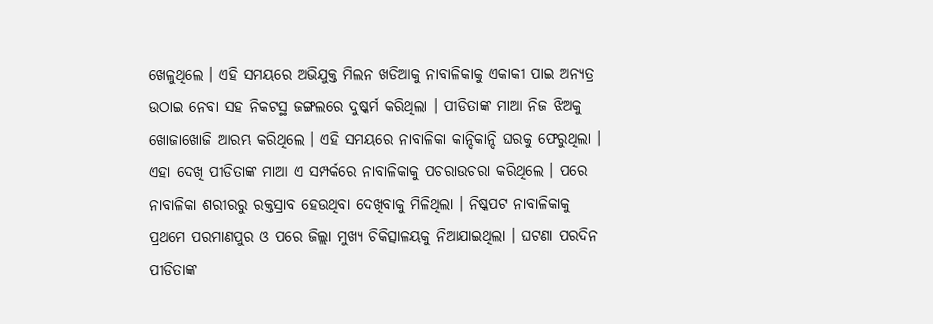ଖେଳୁଥିଲେ । ଏହି ସମୟରେ ଅଭିଯୁକ୍ତ ମିଲନ ଖଡିଆକୁ ନାବାଳିକାକୁ ଏକାକୀ ପାଇ ଅନ୍ୟତ୍ର ଉଠାଇ ନେବା ସହ ନିକଟସ୍ଥ ଜଙ୍ଗଲରେ ଦୁଷ୍କର୍ମ କରିଥିଲା । ପୀଡିତାଙ୍କ ମାଆ ନିଜ ଝିଅକୁ ଖୋଜାଖୋଜି ଆରମ୍ଭ କରିଥିଲେ । ଏହି ସମୟରେ ନାବାଳିକା କାନ୍ଦିକାନ୍ଦି ଘରକୁ ଫେରୁଥିଲା । ଏହା ଦେଖି ପୀଡିତାଙ୍କ ମାଆ ଏ ସମ୍ପର୍କରେ ନାବାଳିକାକୁ ପଚରାଉଚରା କରିଥିଲେ । ପରେ ନାବାଳିକା ଶରୀରରୁ ରକ୍ତସ୍ରାବ ହେଉଥିବା ଦେଖିବାକୁ ମିଳିଥିଲା । ନିଷ୍କପଟ ନାବାଳିକାକୁ ପ୍ରଥମେ ପରମାଣପୁର ଓ ପରେ ଜିଲ୍ଲା ମୁଖ୍ୟ ଚିକିତ୍ସାଳୟକୁ ନିଆଯାଇଥିଲା । ଘଟଣା ପରଦିନ ପୀଡିତାଙ୍କ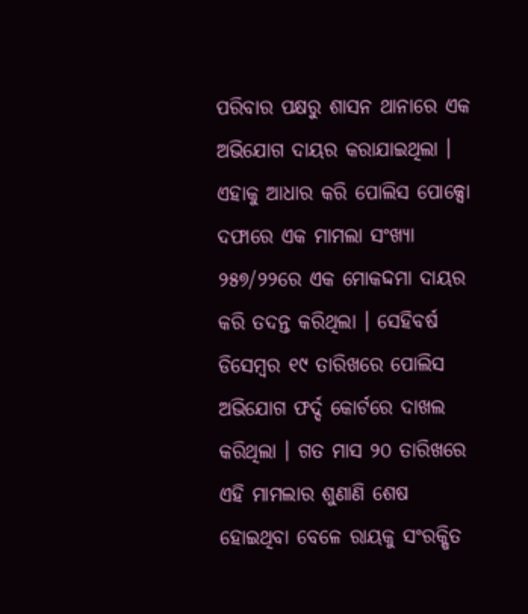ପରିବାର ପକ୍ଷରୁ ଶାସନ ଥାନାରେ ଏକ ଅଭିଯୋଗ ଦାୟର କରାଯାଇଥିଲା । ଏହାକୁ ଆଧାର କରି ପୋଲିସ ପୋକ୍ସୋ ଦଫାରେ ଏକ ମାମଲା ସଂଖ୍ୟା ୨୫୭/୨୨ରେ ଏକ ମୋକଦ୍ଦମା ଦାୟର କରି ତଦନ୍ତ କରିଥିଲା । ସେହିବର୍ଷ ଡିସେମ୍ବର ୧୯ ତାରିଖରେ ପୋଲିସ ଅଭିଯୋଗ ଫର୍ଦ୍ଦ କୋର୍ଟରେ ଦାଖଲ କରିଥିଲା । ଗତ ମାସ ୨୦ ତାରିଖରେ ଏହି ମାମଲାର ଶୁଣାଣି ଶେଷ ହୋଇଥିବା ବେଳେ ରାୟକୁ ସଂରକ୍ଷିତ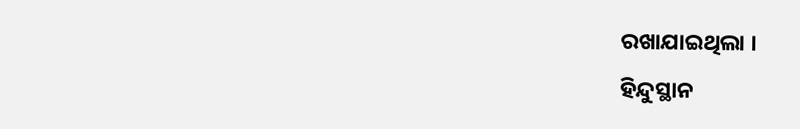ରଖାଯାଇଥିଲା ।
ହିନ୍ଦୁସ୍ଥାନ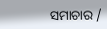ସମାଚାର /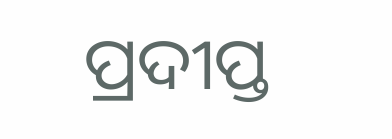ପ୍ରଦୀପ୍ତ